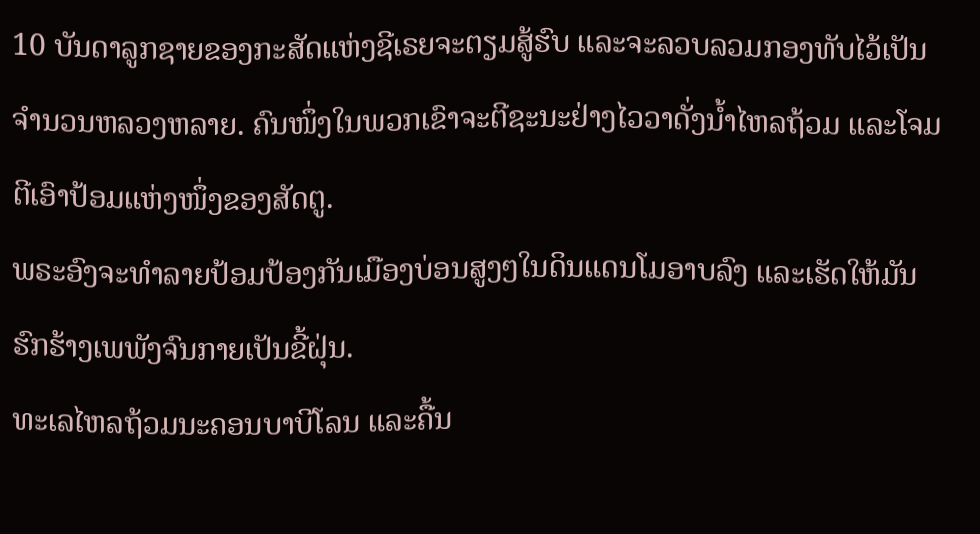10 ບັນດາລູກຊາຍຂອງກະສັດແຫ່ງຊີເຣຍຈະຕຽມສູ້ຮົບ ແລະຈະລວບລວມກອງທັບໄວ້ເປັນຈຳນວນຫລວງຫລາຍ. ຄົນໜຶ່ງໃນພວກເຂົາຈະຕີຊະນະຢ່າງໄວວາດັ່ງນໍ້າໄຫລຖ້ວມ ແລະໂຈມຕີເອົາປ້ອມແຫ່ງໜຶ່ງຂອງສັດຕູ.
ພຣະອົງຈະທຳລາຍປ້ອມປ້ອງກັນເມືອງບ່ອນສູງໆໃນດິນແດນໂມອາບລົງ ແລະເຮັດໃຫ້ມັນຮົກຮ້າງເພພັງຈົນກາຍເປັນຂີ້ຝຸ່ນ.
ທະເລໄຫລຖ້ວມນະຄອນບາບີໂລນ ແລະຄື້ນ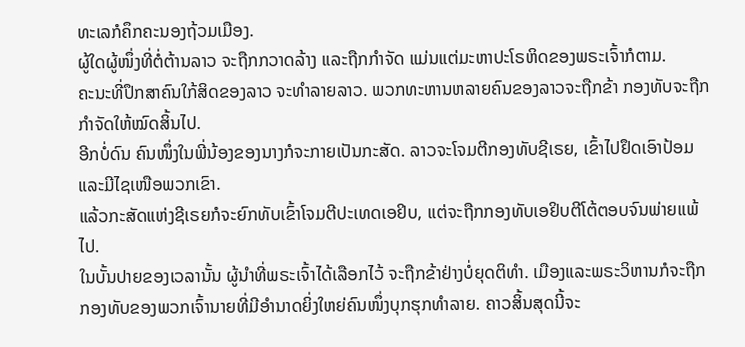ທະເລກໍຄຶກຄະນອງຖ້ວມເມືອງ.
ຜູ້ໃດຜູ້ໜຶ່ງທີ່ຕໍ່ຕ້ານລາວ ຈະຖືກກວາດລ້າງ ແລະຖືກກຳຈັດ ແມ່ນແຕ່ມະຫາປະໂຣຫິດຂອງພຣະເຈົ້າກໍຕາມ.
ຄະນະທີ່ປຶກສາຄົນໃກ້ສິດຂອງລາວ ຈະທຳລາຍລາວ. ພວກທະຫານຫລາຍຄົນຂອງລາວຈະຖືກຂ້າ ກອງທັບຈະຖືກກຳຈັດໃຫ້ໝົດສິ້ນໄປ.
ອີກບໍ່ດົນ ຄົນໜຶ່ງໃນພີ່ນ້ອງຂອງນາງກໍຈະກາຍເປັນກະສັດ. ລາວຈະໂຈມຕີກອງທັບຊີເຣຍ, ເຂົ້າໄປຢຶດເອົາປ້ອມ ແລະມີໄຊເໜືອພວກເຂົາ.
ແລ້ວກະສັດແຫ່ງຊີເຣຍກໍຈະຍົກທັບເຂົ້າໂຈມຕີປະເທດເອຢິບ, ແຕ່ຈະຖືກກອງທັບເອຢິບຕີໂຕ້ຕອບຈົນພ່າຍແພ້ໄປ.
ໃນບັ້ນປາຍຂອງເວລານັ້ນ ຜູ້ນຳທີ່ພຣະເຈົ້າໄດ້ເລືອກໄວ້ ຈະຖືກຂ້າຢ່າງບໍ່ຍຸດຕິທຳ. ເມືອງແລະພຣະວິຫານກໍຈະຖືກກອງທັບຂອງພວກເຈົ້ານາຍທີ່ມີອຳນາດຍິ່ງໃຫຍ່ຄົນໜຶ່ງບຸກຮຸກທຳລາຍ. ຄາວສິ້ນສຸດນີ້ຈະ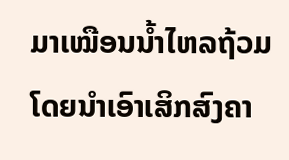ມາເໝືອນນໍ້າໄຫລຖ້ວມ ໂດຍນຳເອົາເສິກສົງຄາ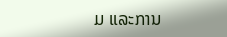ມ ແລະການ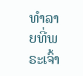ທຳລາຍທີ່ພຣະເຈົ້າ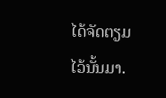ໄດ້ຈັດຕຽມໄວ້ນັ້ນມາ.